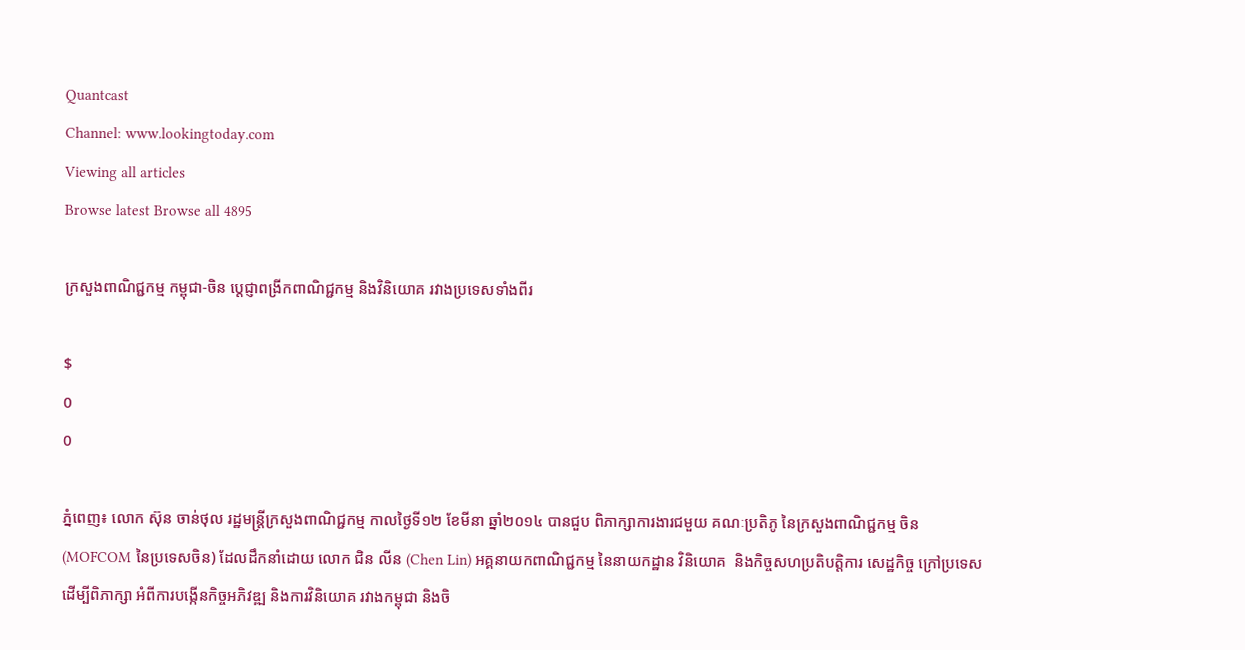Quantcast
Channel: www.lookingtoday.com
Viewing all articles
Browse latest Browse all 4895

ក្រសួងពាណិជ្ជកម្ម កម្ពុជា-ចិន ប្តេជ្ញាពង្រីកពាណិជ្ជកម្ម និងវិនិយោគ រវាងប្រទេសទាំងពីរ

$
0
0

ភ្នំពេញ៖ លោក ស៊ុន ចាន់ថុល រដ្ឋមន្រ្តីក្រសួងពាណិជ្ជកម្ម កាលថ្ងៃទី១២ ខែមីនា ឆ្នាំ២០១៤ បានជួប ពិភាក្សាការងារជមួយ គណៈប្រតិភូ នៃក្រសួងពាណិជ្ជកម្ម ចិន (MOFCOM នៃប្រទេសចិន) ដែលដឹកនាំដោយ លោក ជិន លីន (Chen Lin) អគ្គនាយកពាណិជ្ជកម្ម នៃនាយកដ្ឋាន វិនិយោគ  និងកិច្ចសហប្រតិបត្តិការ សេដ្ឋកិច្ច ក្រៅប្រទេស ដើម្បីពិភាក្សា អំពីការបង្កើនកិច្ចអភិវឌ្ឍ និងការវិនិយោគ រវាងកម្ពុជា និងចិ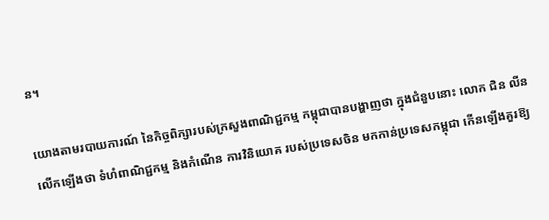ន។

យោងតាមរបាយការណ៍ នៃកិច្ចពិភ្សារបស់ក្រសួងពាណិជ្ជកម្ម កម្ពុជាបានបង្ហាញថា ក្នុងជំនួបនោះ លោក ជិន លីន លើកឡើងថា ទំហំពាណិជ្ជកម្ម និងកំណើន ការវិនិយោគ របស់ប្រទេសចិន មកកាន់ប្រទេសកម្ពុជា កើនឡើងគួរឱ្យ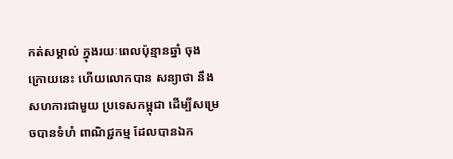កត់សម្គាល់ ក្នុងរយៈពេលប៉ុន្មានឆ្នាំ ចុងក្រោយនេះ ហើយលោកបាន សន្យាថា នឹងសហការជាមួយ ប្រទេសកម្ពុជា ដើម្បីសម្រេចបានទំហំ ពាណិជ្ជកម្ម ដែលបានឯក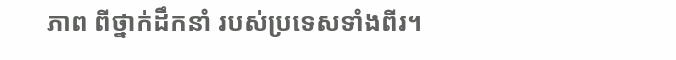ភាព ពីថ្នាក់ដឹកនាំ របស់ប្រទេសទាំងពីរ។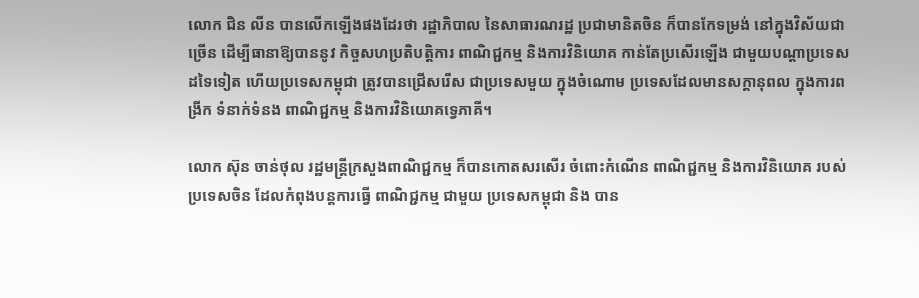លោក ជិន លីន បានលើកឡើងផងដែរថា រដ្ឋាភិបាល នៃសាធារណរដ្ឋ ប្រជាមានិតចិន ក៏បានកែទម្រង់ នៅក្នុងវិស័យជាច្រើន ដើម្បីធានាឱ្យបាននូវ កិច្ចសហប្រតិបត្តិការ ពាណិជ្ជកម្ម និងការវិនិយោគ កាន់តែប្រសើរឡើង ជាមួយបណ្តាប្រទេស ដទៃទៀត ហើយប្រទេសកម្ពុជា ត្រូវបានជ្រើសរើស ជាប្រទេសមួយ ក្នុងចំណោម ប្រទេសដែលមានសក្តានុពល ក្នុងការពង្រីក ទំនាក់ទំនង ពាណិជ្ជកម្ម និងការវិនិយោគទ្វេភាគី។

លោក ស៊ុន ចាន់ថុល រដ្ឋមន្រ្តីក្រសួងពាណិជ្ជកម្ម ក៏បានកោតសរសើរ ចំពោះកំណើន ពាណិជ្ជកម្ម និងការវិនិយោគ របស់ប្រទេសចិន ដែលកំពុងបន្តការធ្វើ ពាណិជ្ជកម្ម ជាមួយ ប្រទេសកម្ពុជា និង បាន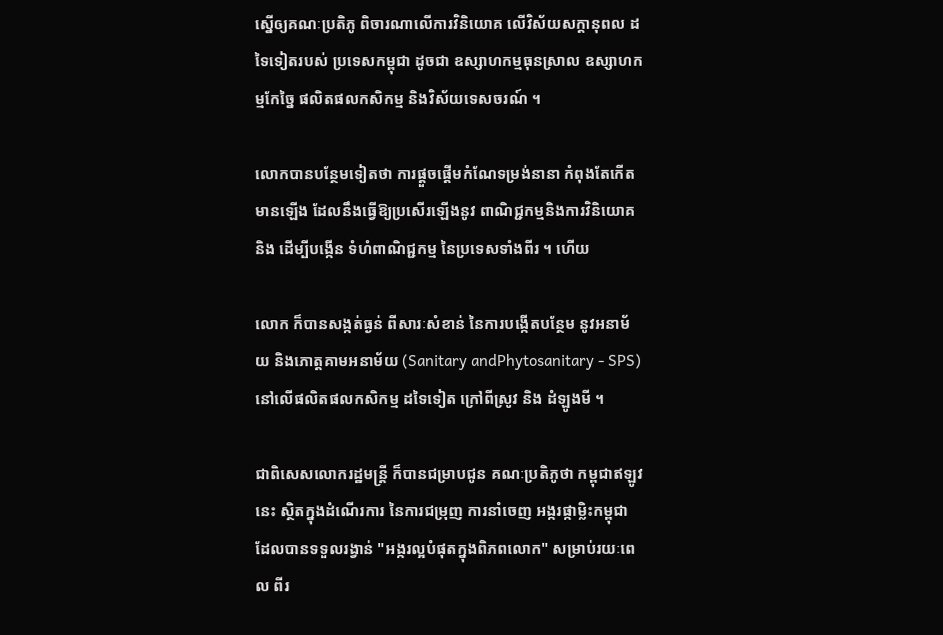ស្នើឲ្យគណៈប្រតិភូ ពិចារណាលើការវិនិយោគ លើវិស័យសក្តានុពល ដទៃទៀតរបស់ ប្រទេសកម្ពុជា ដូចជា ឧស្សាហកម្មធុនស្រាល ឧស្សាហកម្មកែច្នៃ ផលិតផលកសិកម្ម និងវិស័យទេសចរណ៍ ។

លោកបានបន្ថែមទៀតថា ការផ្តួចផ្តើមកំណែទម្រង់នានា កំពុងតែកើតមានឡើង ដែលនឹងធ្វើឱ្យប្រសើរឡើងនូវ ពាណិជ្ជកម្មនិងការវិនិយោគ និង ដើម្បីបង្កើន ទំហំពាណិជ្ជកម្ម នៃប្រទេសទាំងពីរ ។ ហើយ

លោក ក៏បានសង្កត់ធ្ងន់ ពីសារៈសំខាន់ នៃការបង្កើតបន្ថែម នូវអនាម័យ និងភោត្តគាមអនាម័យ (Sanitary andPhytosanitary - SPS) នៅលើផលិតផលកសិកម្ម ដទៃទៀត ក្រៅពីស្រូវ និង ដំឡូងមី ។

ជាពិសេសលោករដ្ឋមន្ត្រី ក៏បានជម្រាបជូន គណៈប្រតិភូថា កម្ពុជាឥឡូវនេះ ស្ថិតក្នុងដំណើរការ នៃការជម្រុញ ការនាំចេញ អង្ករផ្កាម្លិះកម្ពុជា ដែលបានទទួលរង្វាន់ "អង្ករល្អបំផុតក្នុងពិភពលោក" សម្រាប់រយៈពេល ពីរ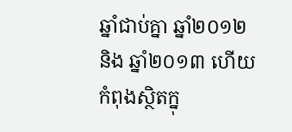ឆ្នាំជាប់គ្នា ឆ្នាំ២០១២ និង ឆ្នាំ២០១៣ ហើយកំពុងស្ថិតក្នុ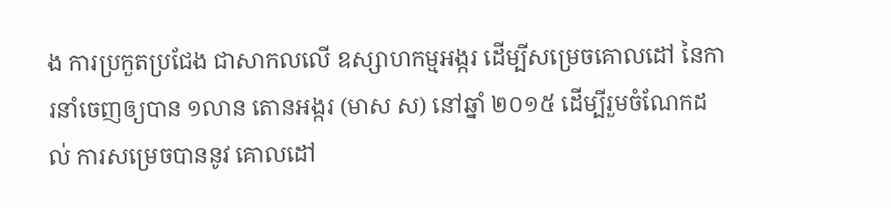ង ការប្រកួតប្រជែង ជាសាកលលើ ឧស្សាហកម្មអង្ករ ដើម្បីសម្រេចគោលដៅ នៃការនាំចេញឲ្យបាន ១លាន តោនអង្ករ (មាស ស) នៅឆ្នាំ ២០១៥ ដើម្បីរួមចំណែកដល់ ការសម្រេចបាននូវ គោលដៅ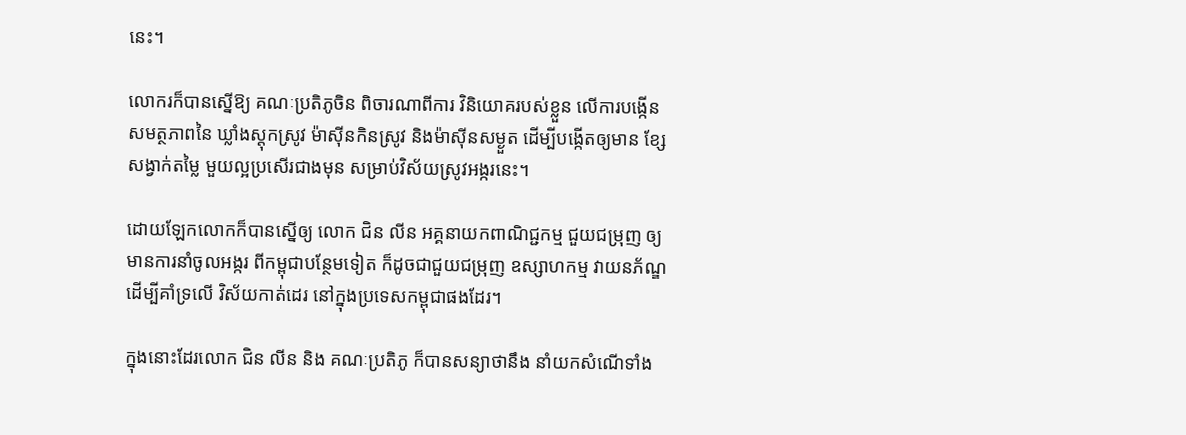នេះ។

លោករក៏បានស្នើឱ្យ គណៈប្រតិភូចិន ពិចារណាពីការ វិនិយោគរបស់ខ្លួន លើការបង្កើន សមត្ថភាពនៃ ឃ្លាំងស្តុកស្រូវ ម៉ាស៊ីនកិនស្រូវ និងម៉ាស៊ីនសម្ងួត ដើម្បីបង្កើតឲ្យមាន ខ្សែសង្វាក់តម្លៃ មួយល្អប្រសើរជាងមុន សម្រាប់វិស័យស្រូវអង្ករនេះ។

ដោយឡែកលោកក៏បានស្នើឲ្យ លោក ជិន លីន អគ្គនាយកពាណិជ្ជកម្ម ជួយជម្រុញ ឲ្យមានការនាំចូលអង្ករ ពីកម្ពុជាបន្ថែមទៀត ក៏ដូចជាជួយជម្រុញ ឧស្សាហកម្ម វាយនភ័ណ្ឌ ដើម្បីគាំទ្រលើ វិស័យកាត់ដេរ នៅក្នុងប្រទេសកម្ពុជាផងដែរ។

ក្នុងនោះដែរលោក ជិន លីន និង គណៈប្រតិភូ ក៏បានសន្យាថានឹង នាំយកសំណើទាំង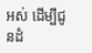អស់ ដើម្បីជូនដំ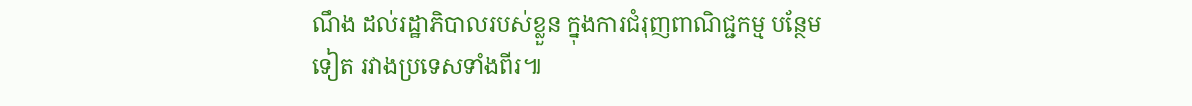ណឹង ដល់រដ្ឋាភិបាលរបស់ខ្លួន ក្នុងការជំរុញពាណិជ្ជកម្ម បន្ថែមទៀត រវាងប្រទេសទាំងពីរ៕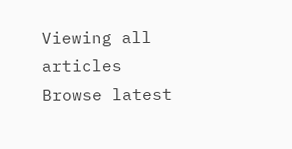Viewing all articles
Browse latest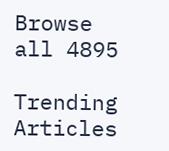Browse all 4895

Trending Articles